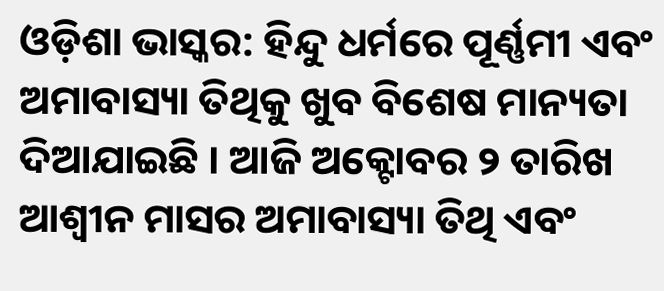ଓଡ଼ିଶା ଭାସ୍କର: ହିନ୍ଦୁ ଧର୍ମରେ ପୂର୍ଣ୍ଣମୀ ଏବଂ ଅମାବାସ୍ୟା ତିଥିକୁ ଖୁବ ବିଶେଷ ମାନ୍ୟତା ଦିଆଯାଇଛି । ଆଜି ଅକ୍ଟୋବର ୨ ତାରିଖ ଆଶ୍ୱୀନ ମାସର ଅମାବାସ୍ୟା ତିଥି ଏବଂ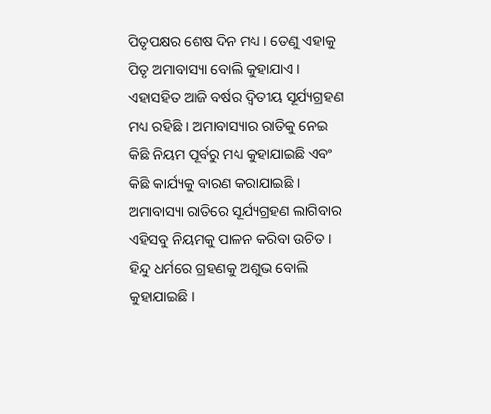ପିତୃପକ୍ଷର ଶେଷ ଦିନ ମଧ୍ୟ । ତେଣୁ ଏହାକୁ ପିତୃ ଅମାବାସ୍ୟା ବୋଲି କୁହାଯାଏ । ଏହାସହିତ ଆଜି ବର୍ଷର ଦ୍ୱିତୀୟ ସୂର୍ଯ୍ୟଗ୍ରହଣ ମଧ୍ୟ ରହିଛି । ଅମାବାସ୍ୟାର ରାତିକୁ ନେଇ କିଛି ନିୟମ ପୂର୍ବରୁ ମଧ୍ୟ କୁହାଯାଇଛି ଏବଂ କିଛି କାର୍ଯ୍ୟକୁ ବାରଣ କରାଯାଇଛି । ଅମାବାସ୍ୟା ରାତିରେ ସୂର୍ଯ୍ୟଗ୍ରହଣ ଲାଗିବାର ଏହିସବୁ ନିୟମକୁ ପାଳନ କରିବା ଉଚିତ ।
ହିନ୍ଦୁ ଧର୍ମରେ ଗ୍ରହଣକୁ ଅଶୁଭ ବୋଲି କୁହାଯାଇଛି ।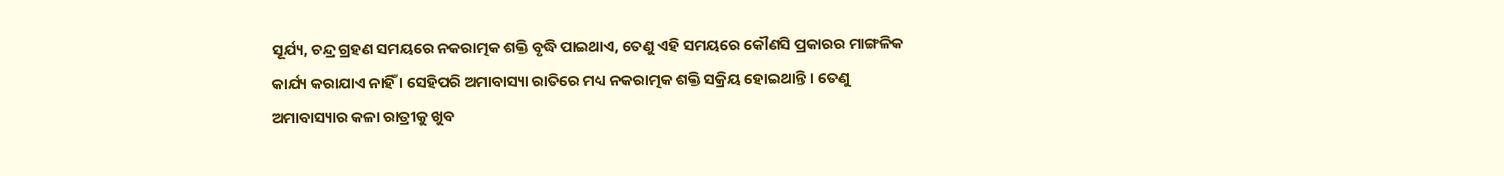ସୂର୍ଯ୍ୟ, ଚନ୍ଦ୍ର ଗ୍ରହଣ ସମୟରେ ନକରାତ୍ମକ ଶକ୍ତି ବୃଦ୍ଧି ପାଇଥାଏ, ତେଣୁ ଏହି ସମୟରେ କୌଣସି ପ୍ରକାରର ମାଙ୍ଗଳିକ କାର୍ଯ୍ୟ କରାଯାଏ ନାହିଁ । ସେହିପରି ଅମାବାସ୍ୟା ରାତିରେ ମଧ୍ୟ ନକରାତ୍ମକ ଶକ୍ତି ସକ୍ରିୟ ହୋଇଥାନ୍ତି । ତେଣୁ ଅମାବାସ୍ୟାର କଳା ରାତ୍ରୀକୁ ଖୁବ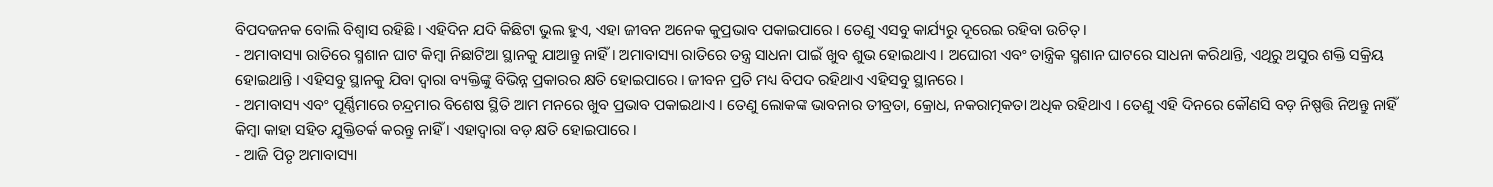ବିପଦଜନକ ବୋଲି ବିଶ୍ୱାସ ରହିଛି । ଏହିଦିନ ଯଦି କିଛିଟା ଭୁଲ ହୁଏ, ଏହା ଜୀବନ ଅନେକ କୁପ୍ରଭାବ ପକାଇପାରେ । ତେଣୁ ଏସବୁ କାର୍ଯ୍ୟରୁ ଦୂରେଇ ରହିବା ଉଚିତ୍ ।
- ଅମାବାସ୍ୟା ରାତିରେ ସ୍ମଶାନ ଘାଟ କିମ୍ବା ନିଛାଟିଆ ସ୍ଥାନକୁ ଯାଆନ୍ତୁ ନାହିଁ । ଅମାବାସ୍ୟା ରାତିରେ ତନ୍ତ୍ର ସାଧନା ପାଇଁ ଖୁବ ଶୁଭ ହୋଇଥାଏ । ଅଘୋରୀ ଏବଂ ତାନ୍ତ୍ରିକ ସ୍ମଶାନ ଘାଟରେ ସାଧନା କରିଥାନ୍ତି, ଏଥିରୁ ଅସୁର ଶକ୍ତି ସକ୍ରିୟ ହୋଇଥାନ୍ତି । ଏହିସବୁ ସ୍ଥାନକୁ ଯିବା ଦ୍ୱାରା ବ୍ୟକ୍ତିଙ୍କୁ ବିଭିନ୍ନ ପ୍ରକାରର କ୍ଷତି ହୋଇପାରେ । ଜୀବନ ପ୍ରତି ମଧ୍ୟ ବିପଦ ରହିଥାଏ ଏହିସବୁ ସ୍ଥାନରେ ।
- ଅମାବାସ୍ୟ ଏବଂ ପୂର୍ଣ୍ଣିମାରେ ଚନ୍ଦ୍ରମାର ବିଶେଷ ସ୍ଥିତି ଆମ ମନରେ ଖୁବ ପ୍ରଭାବ ପକାଇଥାଏ । ତେଣୁ ଲୋକଙ୍କ ଭାବନାର ତୀବ୍ରତା, କ୍ରୋଧ, ନକରାତ୍ମକତା ଅଧିକ ରହିଥାଏ । ତେଣୁ ଏହି ଦିନରେ କୌଣସି ବଡ଼ ନିଷ୍ପତ୍ତି ନିଅନ୍ତୁ ନାହିଁ କିମ୍ବା କାହା ସହିତ ଯୁକ୍ତିତର୍କ କରନ୍ତୁ ନାହିଁ । ଏହାଦ୍ୱାରା ବଡ଼ କ୍ଷତି ହୋଇପାରେ ।
- ଆଜି ପିତୃ ଅମାବାସ୍ୟା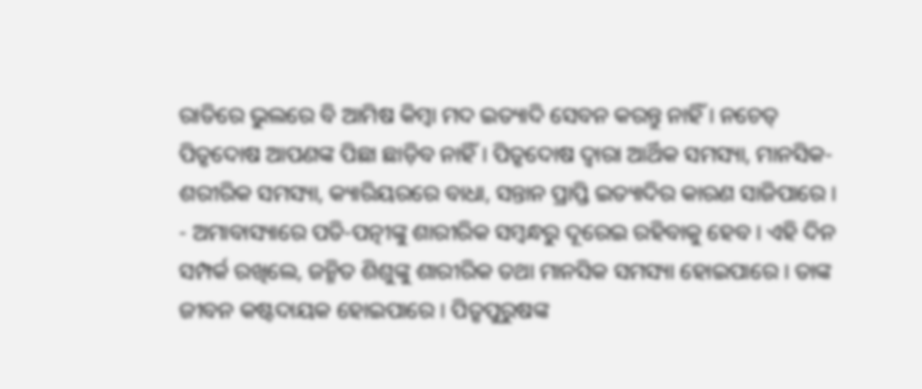ରାତିରେ ଭୁଲରେ ବି ଆମିଷ କିମ୍ବା ମଦ ଇତ୍ୟାଦି ସେବନ କରନ୍ତୁ ନାହିଁ । ନଚେତ୍ ପିତୃଦୋଷ ଆପଣଙ୍କ ପିଛା ଛାଡ଼ିବ ନାହିଁ । ପିତୃଦୋଷ ଦ୍ୱାରା ଆର୍ଥିକ ସମସ୍ୟା, ମାନସିକ-ଶରୀରିକ ସମସ୍ୟା, କ୍ୟାରିୟରରେ ବାଧା, ସନ୍ତାନ ପ୍ରାପ୍ତି ଇତ୍ୟାଦିର କାରଣ ସାଜିପାରେ ।
- ଅମାବାସ୍ୟାରେ ପତି-ପତ୍ନୀଙ୍କୁ ଶାରୀରିକ ସମ୍ବନ୍ଧରୁ ଦୂରେଇ ରହିବାକୁ ହେବ । ଏହି ଦିନ ସମ୍ପର୍କ ରଖିଲେ, ଜନ୍ମିତ ଶିଶୁଙ୍କୁ ଶାରୀରିକ ତଥା ମାନସିକ ସମସ୍ୟା ହୋଇପାରେ । ତାଙ୍କ ଜୀବନ କଷ୍ଟଦାୟକ ହୋଇପାରେ । ପିତୃପୁରୁଷଙ୍କ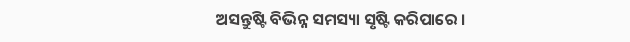ଅସନ୍ତୁଷ୍ଟି ବିଭିନ୍ନ ସମସ୍ୟା ସୃଷ୍ଟି କରିପାରେ ।